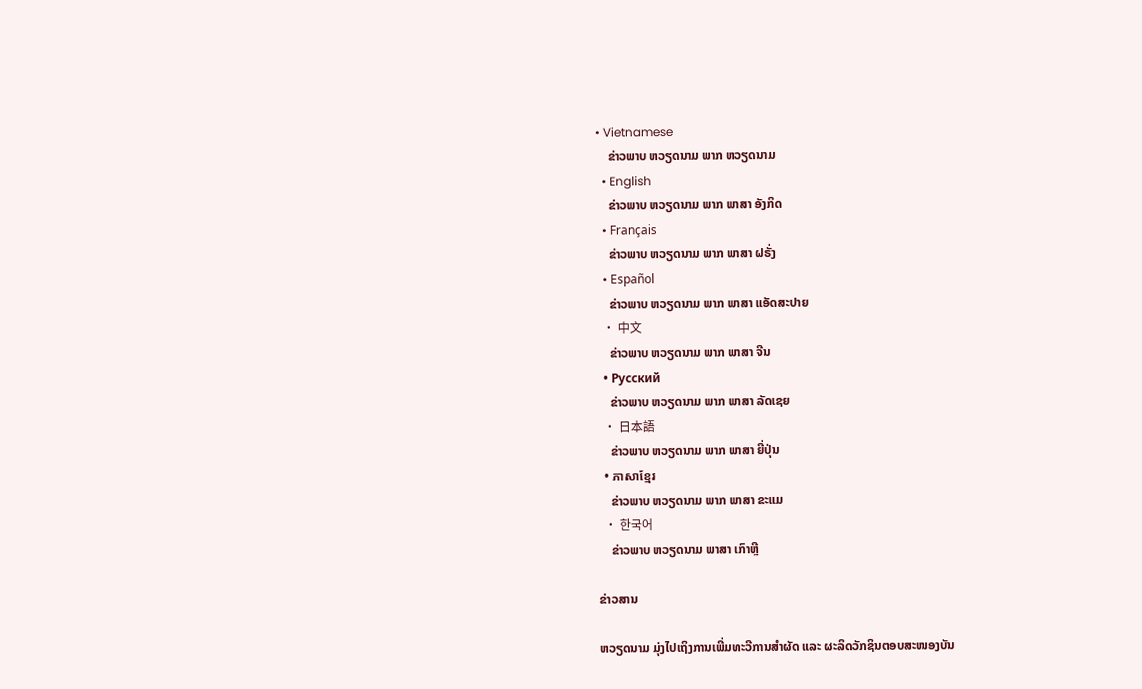• Vietnamese
    ຂ່າວພາບ ຫວຽດນາມ ພາກ ຫວຽດນາມ
  • English
    ຂ່າວພາບ ຫວຽດນາມ ພາກ ພາສາ ອັງກິດ
  • Français
    ຂ່າວພາບ ຫວຽດນາມ ພາກ ພາສາ ຝຣັ່ງ
  • Español
    ຂ່າວພາບ ຫວຽດນາມ ພາກ ພາສາ ແອັດສະປາຍ
  • 中文
    ຂ່າວພາບ ຫວຽດນາມ ພາກ ພາສາ ຈີນ
  • Русский
    ຂ່າວພາບ ຫວຽດນາມ ພາກ ພາສາ ລັດເຊຍ
  • 日本語
    ຂ່າວພາບ ຫວຽດນາມ ພາກ ພາສາ ຍີ່ປຸ່ນ
  • ភាសាខ្មែរ
    ຂ່າວພາບ ຫວຽດນາມ ພາກ ພາສາ ຂະແມ
  • 한국어
    ຂ່າວພາບ ຫວຽດນາມ ພາສາ ເກົາຫຼີ

ຂ່າວສານ

ຫວຽດນາມ ມຸ່ງໄປເຖິງການເພີ່ມທະວີການສຳຜັດ ແລະ ຜະລິດວັກຊິນຕອບສະໜອງບັນ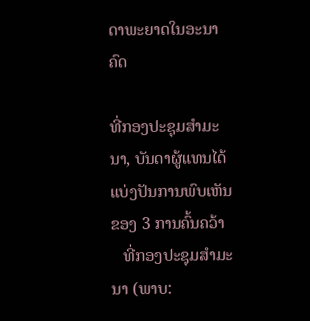ດາພະຍາດໃນອະນາຄົດ

ທີ່ກອງປະຊຸມສຳມະນາ, ບັນດາຜູ້ແທນໄດ້ແບ່ງປັນການພົບເຫັນຂອງ 3 ການຄົ້ນຄວ້າ
   ທີ່ກອງປະຊຸມສຳມະນາ (ພາບ: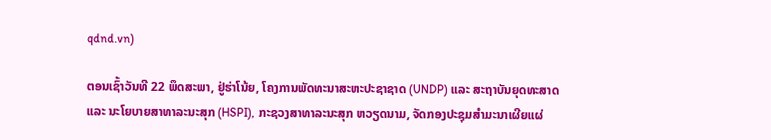qdnd.vn)

ຕອນເຊົ້າວັນທີ 22 ພຶດສະພາ, ຢູ່ຮ່າໂນ້ຍ, ໂຄງການພັດທະນາສະຫະປະຊາຊາດ (UNDP) ແລະ ສະຖາບັນຍຸດທະສາດ ແລະ ນະໂຍບາຍສາທາລະນະສຸກ (HSPI), ກະຊວງສາທາລະນະສຸກ ຫວຽດນາມ, ຈັດກອງປະຊຸມສຳມະນາເຜີຍແຜ່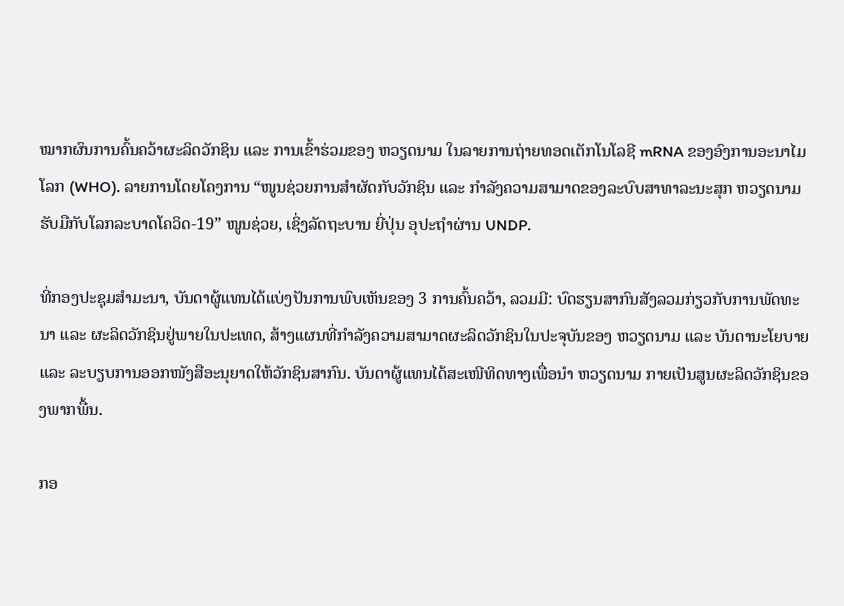ໝາກຜົນການຄົ້ນຄວ້າຜະລິດວັກຊິນ ແລະ ການເຂົ້າຮ່ວມຂອງ ຫວຽດນາມ ໃນລາຍການຖ່າຍທອດເຕັກໂນໂລຊີ mRNA ຂອງອົງການອະນາໄມໂລກ (WHO). ລາຍການໂດຍໂຄງການ “ໜູນຊ່ວຍການສຳຜັດກັບວັກຊິນ ແລະ ກຳລັງຄວາມສາມາດຂອງລະບົບສາທາລະນະສຸກ ຫວຽດນາມ ຮັບມືກັບໂລກລະບາດໂຄວິດ-19” ໜູນຊ່ວຍ, ເຊິ່ງລັດຖະບານ ຍີ່ປຸ່ນ ອຸປະຖຳຜ່ານ UNDP.

ທີ່ກອງປະຊຸມສຳມະນາ, ບັນດາຜູ້ແທນໄດ້ແບ່ງປັນການພົບເຫັນຂອງ 3 ການຄົ້ນຄວ້າ, ລວມມີ: ບົດຮຽນສາກົນສັງລວມກ່ຽວກັບການພັດທະນາ ແລະ ຜະລິດວັກຊິນຢູ່ພາຍໃນປະເທດ, ສ້າງແຜນທີ່ກຳລັງຄວາມສາມາດຜະລິດວັກຊິນໃນປະຈຸບັນຂອງ ຫວຽດນາມ ແລະ ບັນດານະໂຍບາຍ ແລະ ລະບຽບການອອກໜັງສືອະນຸຍາດໃຫ້ວັກຊິນສາກົນ. ບັນດາຜູ້ແທນໄດ້ສະເໜີທິດທາງເພື່ອນຳ ຫວຽດນາມ ກາຍເປັນສູນຜະລິດວັກຊິນຂອງພາກພື້ນ.

ກອ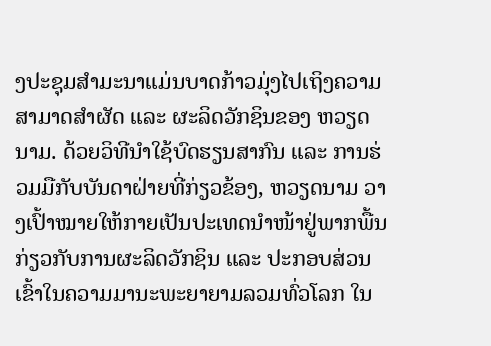ງປະຊຸມສຳມະນາແມ່ນບາດກ້າວມຸ່ງໄປເຖິງຄວາມສາມາດສຳຜັດ ແລະ ຜະລິດວັກຊິນຂອງ ຫວຽດນາມ. ດ້ວຍວິທີນຳໃຊ້ບົດຮຽນສາກົນ ແລະ ການຮ່ວມມືກັບບັນດາຝ່າຍທີ່ກ່ຽວຂ້ອງ, ຫວຽດນາມ ວາງເປົ້າໝາຍໃຫ້ກາຍເປັນປະເທດນຳໜ້າຢູ່ພາກພື້ນ ກ່ຽວກັບການຜະລິດວັກຊິນ ແລະ ປະກອບສ່ວນເຂົ້າໃນຄວາມມານະພະຍາຍາມລວມທົ່ວໂລກ ໃນ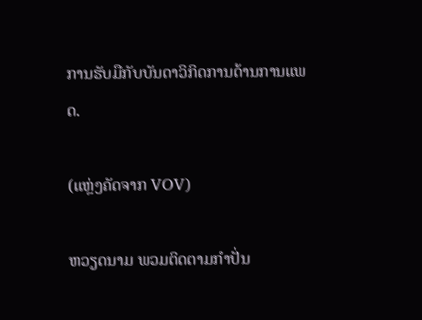ການຮັບມືກັບບັນດາວິກິດການດ້ານການແພດ.

(ແຫຼ່ງຄັດຈາກ VOV)

ຫວຽດນາມ ພວມຕິດຕາມກຳປັ່ນ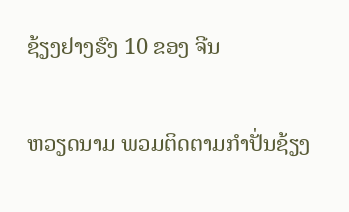ຊ້ຽງຢາງຮົງ 10 ຂອງ ຈີນ

ຫວຽດນາມ ພວມຕິດຕາມກຳປັ່ນຊ້ຽງ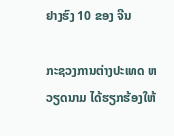ຢາງຮົງ 10 ຂອງ ຈີນ

ກະຊວງການຕ່າງປະເທດ ຫວຽດນາມ ໄດ້ຮຽກຮ້ອງໃຫ້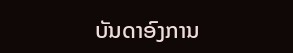ບັນດາອົງການ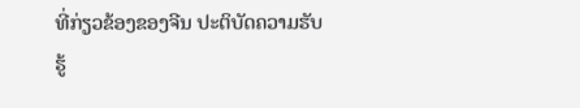ທີ່ກ່ຽວຂ້ອງຂອງຈີນ ປະຕິບັດຄວາມຮັບຮູ້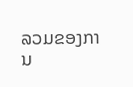ລວມຂອງການ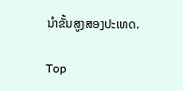ນຳຂັ້ນສູງສອງປະເທດ.

Top